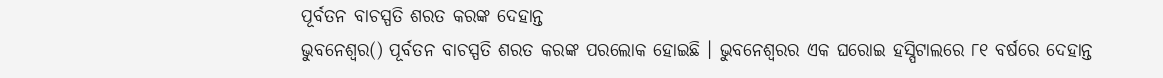ପୂର୍ବତନ ବାଚସ୍ପତି ଶରତ କରଙ୍କ ଦେହାନ୍ତ
ଭୁବନେଶ୍ବର() ପୂର୍ବତନ ବାଚସ୍ପତି ଶରତ କରଙ୍କ ପରଲୋକ ହୋଇଛି । ଭୁବନେଶ୍ବରର ଏକ ଘରୋଇ ହସ୍ପିଟାଲରେ ୮୧ ବର୍ଷରେ ଦେହାନ୍ତ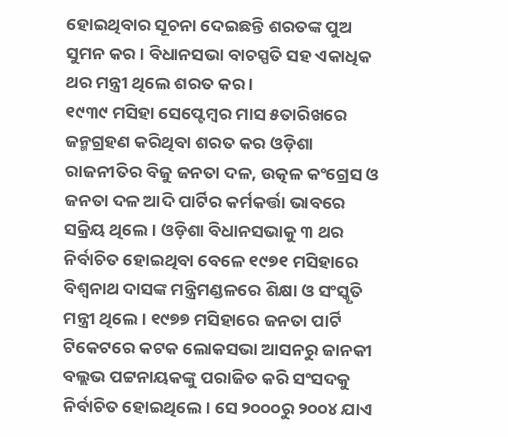ହୋଇଥିବାର ସୂଚନା ଦେଇଛନ୍ତି ଶରତଙ୍କ ପୁଅ ସୁମନ କର । ବିଧାନସଭା ବାଚସ୍ପତି ସହ ଏକାଧିକ ଥର ମନ୍ତ୍ରୀ ଥିଲେ ଶରତ କର ।
୧୯୩୯ ମସିହା ସେପ୍ଟେମ୍ବର ମାସ ୫ତାରିଖରେ ଜନ୍ମଗ୍ରହଣ କରିଥିବା ଶରତ କର ଓଡ଼ିଶା ରାଜନୀତିର ବିଜୁ ଜନତା ଦଳ, ଉତ୍କଳ କଂଗ୍ରେସ ଓ ଜନତା ଦଳ ଆଦି ପାର୍ଟିର କର୍ମକର୍ତ୍ତା ଭାବରେ ସକ୍ରିୟ ଥିଲେ । ଓଡ଼ିଶା ବିଧାନସଭାକୁ ୩ ଥର ନିର୍ବାଚିତ ହୋଇଥିବା ବେଳେ ୧୯୭୧ ମସିହାରେ ବିଶ୍ୱନାଥ ଦାସଙ୍କ ମନ୍ତ୍ରିମଣ୍ଡଳରେ ଶିକ୍ଷା ଓ ସଂସ୍କୃତି ମନ୍ତ୍ରୀ ଥିଲେ। ୧୯୭୭ ମସିହାରେ ଜନତା ପାର୍ଟି ଟିକେଟରେ କଟକ ଲୋକସଭା ଆସନରୁ ଜାନକୀ ବଲ୍ଲଭ ପଟ୍ଟନାୟକଙ୍କୁ ପରାଜିତ କରି ସଂସଦକୁ ନିର୍ବାଚିତ ହୋଇଥିଲେ। ସେ ୨୦୦୦ରୁ ୨୦୦୪ ଯାଏ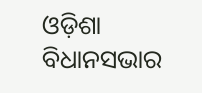ଓଡ଼ିଶା ବିଧାନସଭାର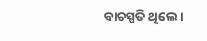ବାଚସ୍ପତି ଥିଲେ।